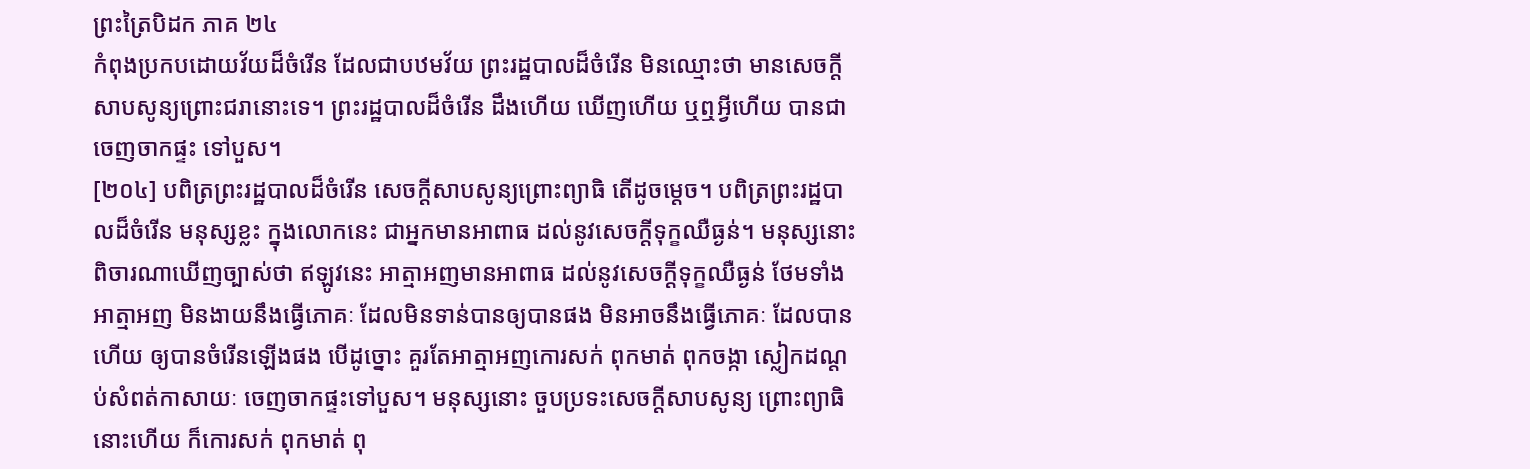ព្រះត្រៃបិដក ភាគ ២៤
កំពុងប្រកបដោយវ័យដ៏ចំរើន ដែលជាបឋមវ័យ ព្រះរដ្ឋបាលដ៏ចំរើន មិនឈ្មោះថា មានសេចក្តីសាបសូន្យព្រោះជរានោះទេ។ ព្រះរដ្ឋបាលដ៏ចំរើន ដឹងហើយ ឃើញហើយ ឬឮអ្វីហើយ បានជាចេញចាកផ្ទះ ទៅបួស។
[២០៤] បពិត្រព្រះរដ្ឋបាលដ៏ចំរើន សេចក្តីសាបសូន្យព្រោះព្យាធិ តើដូចម្តេច។ បពិត្រព្រះរដ្ឋបាលដ៏ចំរើន មនុស្សខ្លះ ក្នុងលោកនេះ ជាអ្នកមានអាពាធ ដល់នូវសេចក្តីទុក្ខឈឺធ្ងន់។ មនុស្សនោះ ពិចារណាឃើញច្បាស់ថា ឥឡូវនេះ អាត្មាអញមានអាពាធ ដល់នូវសេចក្តីទុក្ខឈឺធ្ងន់ ថែមទាំង អាត្មាអញ មិនងាយនឹងធ្វើភោគៈ ដែលមិនទាន់បានឲ្យបានផង មិនអាចនឹងធ្វើភោគៈ ដែលបានហើយ ឲ្យបានចំរើនឡើងផង បើដូច្នោះ គួរតែអាត្មាអញកោរសក់ ពុកមាត់ ពុកចង្កា ស្លៀកដណ្តប់សំពត់កាសាយៈ ចេញចាកផ្ទះទៅបួស។ មនុស្សនោះ ចួបប្រទះសេចក្តីសាបសូន្យ ព្រោះព្យាធិនោះហើយ ក៏កោរសក់ ពុកមាត់ ពុ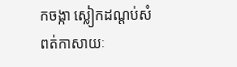កចង្កា ស្លៀកដណ្តប់សំពត់កាសាយៈ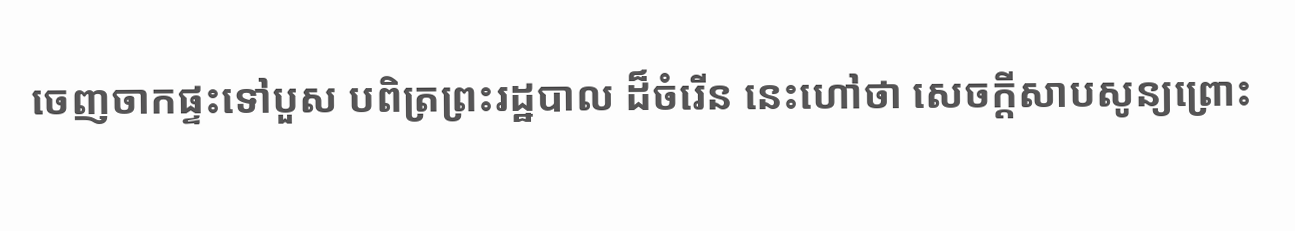ចេញចាកផ្ទះទៅបួស បពិត្រព្រះរដ្ឋបាល ដ៏ចំរើន នេះហៅថា សេចក្តីសាបសូន្យព្រោះ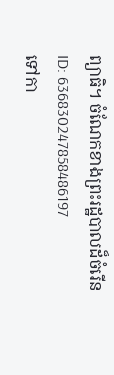ព្យាធិ។ ចំណែកខាងព្រះរដ្ឋបាលដ៏ចំរើន
ID: 636830247858486197
ទៅកា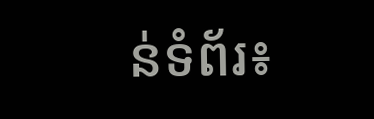ន់ទំព័រ៖